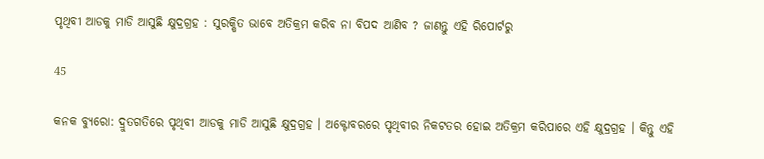ପୃଥିବୀ ଆଡକୁ ମାଡି ଆସୁଛି କ୍ଷୁଦ୍ରଗ୍ରହ : ସୁରକ୍ଷିତ ଭାବେ ଅତିକ୍ରମ କରିବ ନା ବିପଦ ଆଣିବ ? ଜାଣନ୍ତୁ ଏହି ରିପୋର୍ଟରୁ

45

କନକ ବ୍ୟୁରୋ: ଦ୍ରୁତଗତିରେ ପୃଥିବୀ ଆଡକୁ ମାଡି ଆସୁଛି କ୍ଷୁଦ୍ରଗ୍ରହ । ଅକ୍ଟୋବରରେ ପୃଥିବୀର ନିକଟତର ହୋଇ ଅତିକ୍ରମ କରିପାରେ ଏହି କ୍ଷୁଦ୍ରଗ୍ରହ । କିନ୍ତୁ ଏହି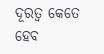ଦୂରତ୍ୱ କେତେ ହେବ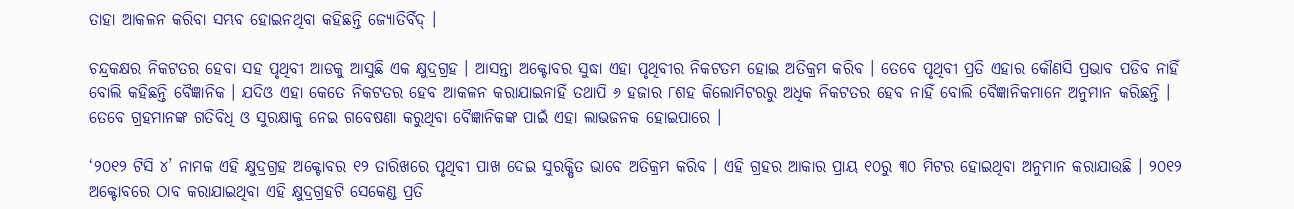ତାହା ଆକଳନ କରିବା ସମ୍ଭବ ହୋଇନଥିବା କହିଛନ୍ତି ଜ୍ୟୋତିର୍ବିଦ୍ ।

ଚନ୍ଦ୍ରକକ୍ଷର ନିକଟତର ହେବା ସହ ପୃଥିବୀ ଆଡକୁ ଆସୁଛି ଏକ କ୍ଷୁଦ୍ରଗ୍ରହ । ଆସନ୍ତା ଅକ୍ଟୋବର ସୁଦ୍ଧା ଏହା ପୃଥିବୀର ନିକଟତମ ହୋଇ ଅତିକ୍ରମ କରିବ । ତେବେ ପୃଥିବୀ ପ୍ରତି ଏହାର କୌଣସି ପ୍ରଭାବ ପଡିବ ନାହିଁ ବୋଲି କହିଛନ୍ତି ବୈଜ୍ଞାନିକ । ଯଦିଓ ଏହା କେତେ ନିକଟତର ହେବ ଆକଳନ କରାଯାଇନାହିଁ ତଥାପି ୬ ହଜାର ୮ଶହ କିଲୋମିଟରରୁ ଅଧିକ ନିକଟତର ହେବ ନାହିଁ ବୋଲି ବୈଜ୍ଞାନିକମାନେ ଅନୁମାନ କରିଛନ୍ତି । ତେବେ ଗ୍ରହମାନଙ୍କ ଗତିବିଧି ଓ ସୁରକ୍ଷାକୁ ନେଇ ଗବେଷଣା କରୁଥିବା ବୈଜ୍ଞାନିକଙ୍କ ପାଇଁ ଏହା ଲାଭଜନକ ହୋଇପାରେ ।

‘୨୦୧୨ ଟିସି ୪’ ନାମକ ଏହି କ୍ଷୁଦ୍ରଗ୍ରହ ଅକ୍ଟୋବର ୧୨ ତାରିଖରେ ପୃଥିବୀ ପାଖ ଦେଇ ସୁରକ୍ଷିତ ଭାବେ ଅତିକ୍ରମ କରିବ । ଏହି ଗ୍ରହର ଆକାର ପ୍ରାୟ ୧୦ରୁ ୩୦ ମିଟର ହୋଇଥିବା ଅନୁମାନ କରାଯାଉଛି । ୨୦୧୨ ଅକ୍ଟୋବରେ ଠାବ କରାଯାଇଥିବା ଏହି କ୍ଷୁଦ୍ରଗ୍ରହଟି ସେକେଣ୍ଡ ପ୍ରତି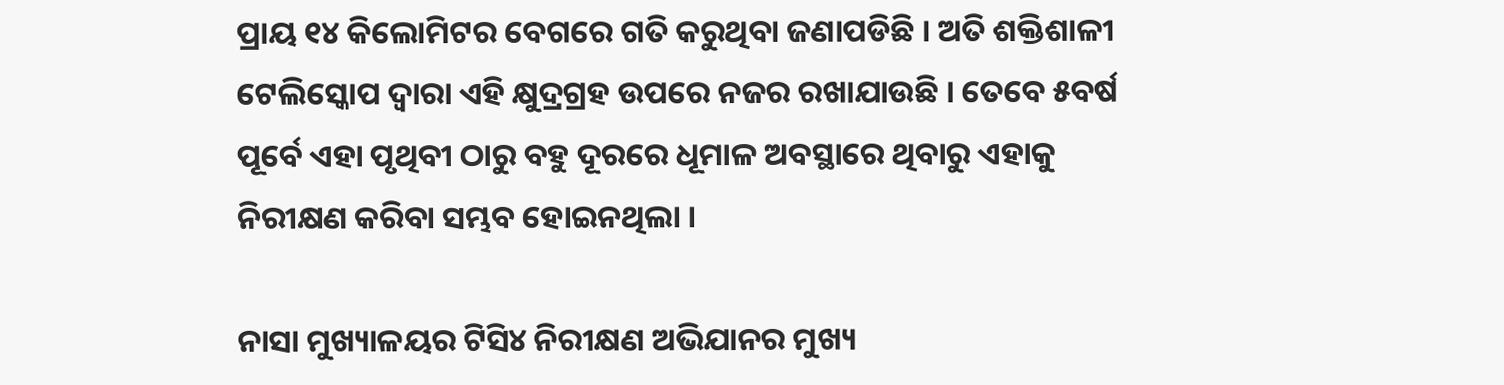ପ୍ରାୟ ୧୪ କିଲୋମିଟର ବେଗରେ ଗତି କରୁଥିବା ଜଣାପଡିଛି । ଅତି ଶକ୍ତିଶାଳୀ ଟେଲିସ୍କୋପ ଦ୍ୱାରା ଏହି କ୍ଷୁଦ୍ରଗ୍ରହ ଉପରେ ନଜର ରଖାଯାଉଛି । ତେବେ ୫ବର୍ଷ ପୂର୍ବେ ଏହା ପୃଥିବୀ ଠାରୁ ବହୁ ଦୂରରେ ଧୂମାଳ ଅବସ୍ଥାରେ ଥିବାରୁ ଏହାକୁ ନିରୀକ୍ଷଣ କରିବା ସମ୍ଭବ ହୋଇନଥିଲା ।

ନାସା ମୁଖ୍ୟାଳୟର ଟିସି୪ ନିରୀକ୍ଷଣ ଅଭିଯାନର ମୁଖ୍ୟ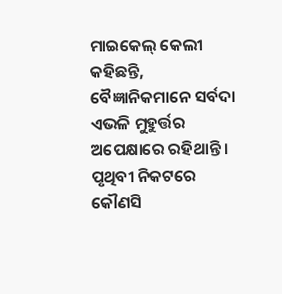ମାଇକେଲ୍ କେଲୀ କହିଛନ୍ତି, ବୈଜ୍ଞାନିକମାନେ ସର୍ବଦା ଏଭଳି ମୁହୁର୍ତ୍ତର ଅପେକ୍ଷାରେ ରହିଥାନ୍ତି । ପୃଥିବୀ ନିକଟରେ କୌଣସି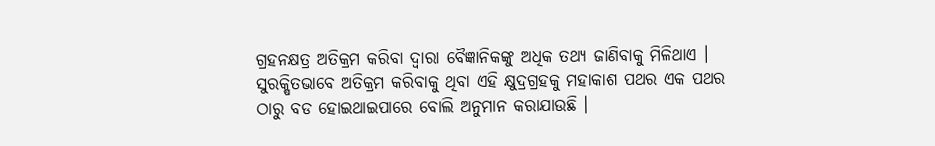ଗ୍ରହନକ୍ଷତ୍ର ଅତିକ୍ରମ କରିବା ଦ୍ୱାରା ବୈଜ୍ଞାନିକଙ୍କୁ ଅଧିକ ତଥ୍ୟ ଜାଣିବାକୁ ମିଳିଥାଏ । ସୁରକ୍ଷିତଭାବେ ଅତିକ୍ରମ କରିବାକୁ ଥିବା ଏହି କ୍ଷୁଦ୍ରଗ୍ରହକୁ ମହାକାଶ ପଥର ଏକ ପଥର ଠାରୁ ବଡ ହୋଇଥାଇପାରେ ବୋଲି ଅନୁମାନ କରାଯାଉଛି ।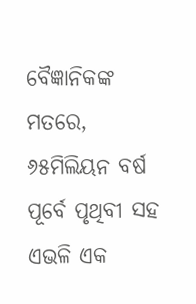ବୈଜ୍ଞାନିକଙ୍କ ମତରେ, ୬୫ମିଲିୟନ ବର୍ଷ ପୂର୍ବେ ପୃଥିବୀ ସହ ଏଭଳି ଏକ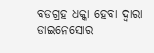ବଡଗ୍ରହ ଧକ୍କା ହେବା ଦ୍ୱାରା ଡାଇନେସୋର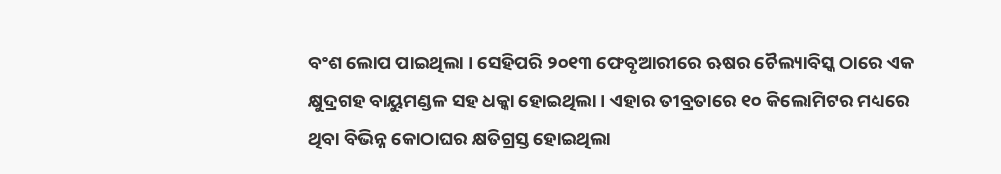ବଂଶ ଲୋପ ପାଇଥିଲା । ସେହିପରି ୨୦୧୩ ଫେବୃଆରୀରେ ଋଷର ଚୈଲ୍ୟାବିସ୍କ ଠାରେ ଏକ କ୍ଷୁଦ୍ରଗହ ବାୟୁମଣ୍ଡଳ ସହ ଧକ୍କା ହୋଇଥିଲା । ଏହାର ତୀବ୍ରତାରେ ୧୦ କିଲୋମିଟର ମଧ୍ୟରେ ଥିବା ବିଭିନ୍ନ କୋଠାଘର କ୍ଷତିଗ୍ରସ୍ତ ହୋଇଥିଲା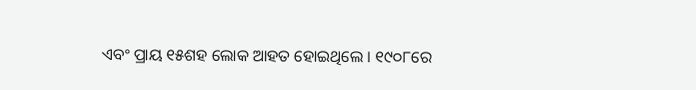ଏବଂ ପ୍ରାୟ ୧୫ଶହ ଲୋକ ଆହତ ହୋଇଥିଲେ । ୧୯୦୮ରେ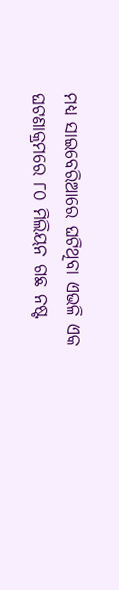ମଧ୍ୟ ସାଇବେରିଆରେ ଘଟିଥିବା ଏଭଳି ଏକ ଘଟଣାକ୍ରମରେ ୮୦ ମିଲିୟନ ଗଛ ନଷ୍ଟ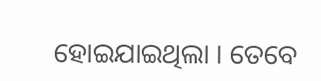ହୋଇଯାଇଥିଲା । ତେବେ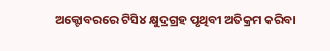ଅକ୍ଟୋବରରେ ଟିସି୪ କ୍ଷୁଦ୍ରଗ୍ରହ ପୃଥିବୀ ଅତିକ୍ରମ କରିବା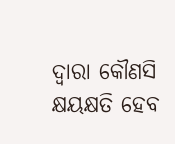ଦ୍ୱାରା କୌଣସି କ୍ଷୟକ୍ଷତି ହେବ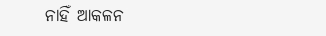ନାହିଁ ଆକଳନ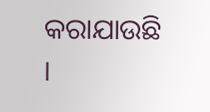କରାଯାଉଛି ।